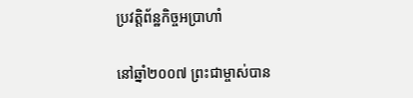ប្រវត្តិព័ន្ឋកិច្ចអប្រាហាំ

នៅឆ្នាំ២០០៧ ព្រះជាម្ចាស់បាន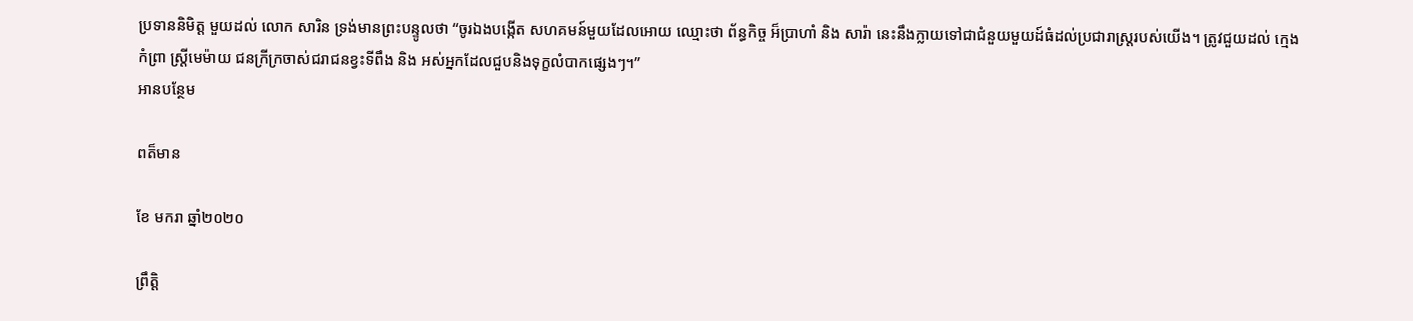ប្រទាននិមិត្ត មួយដល់ លោក សារិន ទ្រង់មានព្រះបន្ទូលថា “ចូរឯងបង្កើត សហគមន៍មួយដែលអោយ ឈ្មោះថា ព័ន្ធកិច្ច អ៏ប្រាហាំ និង សារ៉ា នេះនឹងក្លាយទៅជាជំនួយមួយដ៍ធំដល់ប្រជារាស្ត្ររបស់យើង។ ត្រូវជួយដល់ ក្មេងកំព្រា ស្ត្រីមេម៉ាយ ជនក្រីក្រចាស់ជរាជនខ្វះទីពឹង និង អស់អ្នកដែលជួបនិងទុក្ខលំបាកផ្សេងៗ។”
អានបន្ថែម

ពត៏មាន

ខែ មករា ឆ្នាំ២០២០

ព្រឹត្តិ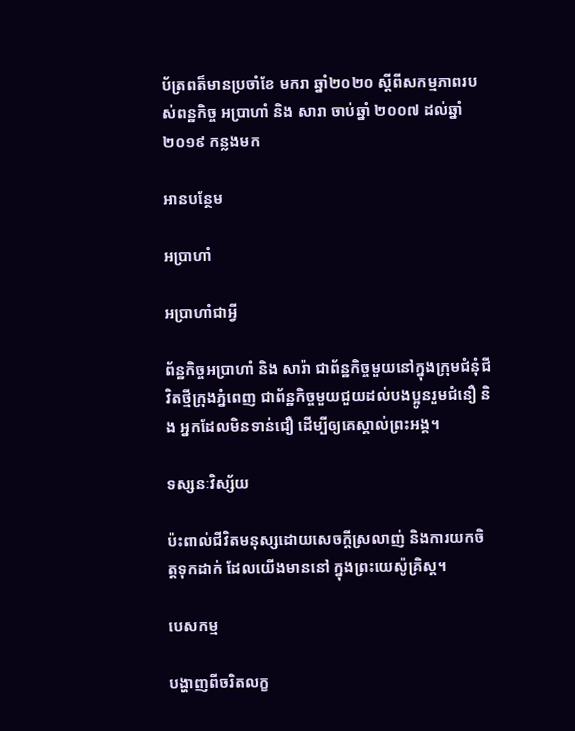ប័ត្រពត៏មានប្រចាំខែ មករា ឆ្នាំ២០២០ ស្តីពីសកម្មភាពរបស់ពន្ឋកិច្ច អប្រាហាំ និង សារា ចាប់ឆ្នាំ ២០០៧ ដល់ឆ្នាំ ២០១៩ កន្លងមក

អានបន្ថែម

អប្រាហាំ

អប្រាហាំជាអ្វី

ព័ន្ឋកិច្ចអប្រាហាំ និង សារ៉ា ជាព័ន្ឋកិច្ចមួយនៅក្នុងក្រុមជំនុំជីវិតថ្មីក្រុងភ្នំពេញ ជាព័ន្ឋកិច្ចមួយជួយដល់បងប្អូនរួមជំនឿ និង អ្នកដែលមិនទាន់ជឿ ដើម្បីឲ្យគេស្គាល់ព្រះអង្គ។

ទស្សនៈវិស្ស័យ

ប៉ះពាល់ជីវិតមនុស្សដោយសេចក្ដីស្រលាញ់ និងការយកចិត្តទុកដាក់ ដែលយើងមាននៅ ក្នុងព្រះយេស៉ូគ្រិស្ត។

បេសកម្ម

បង្ហាញពីចរិតលក្ខ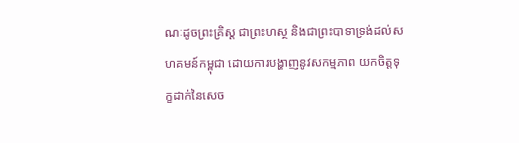ណៈដូចព្រះគ្រិស្ត ជាព្រះហស្ថ និងជាព្រះបាទាទ្រង់ដល់សហគមន៍កម្ពុជា ដោយការបង្ហាញនូវសកម្មភាព យកចិត្តទុក្ខដាក់នៃសេច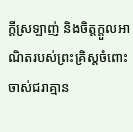ក្តីស្រឡាញ់ និងចិត្តក្តួលអាណិតរបស់ព្រះគ្រិស្តចំពោះចាស់ជរាគ្មាន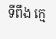ទីពឹង ក្មេ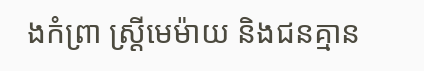ងកំព្រា ស្ត្រីមេម៉ាយ និងជនគ្មាន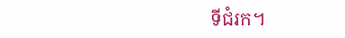ទីជំរក។